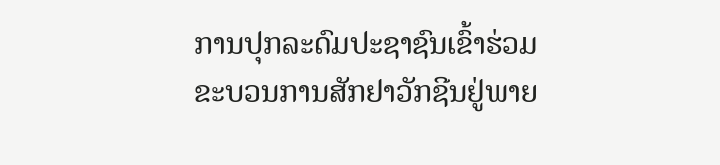ການປຸກລະດົມປະຊາຊົນເຂົ້າຮ່ວມຂະບວນການສັກຢາວັກຊີນຢູ່ພາຍ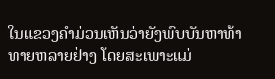ໃນແຂວງຄຳມ່ວນເຫັນວ່າຍັງພົບບັນຫາທ້າທາຍຫລາຍຢ່າງ ໂດຍສະເພາະແມ່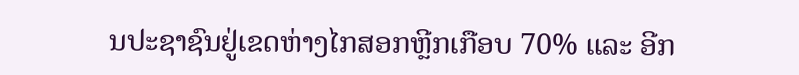ນປະຊາຊົນຢູ່ເຂດຫ່າງໄກສອກຫຼີກເກືອບ 70% ແລະ ອີກ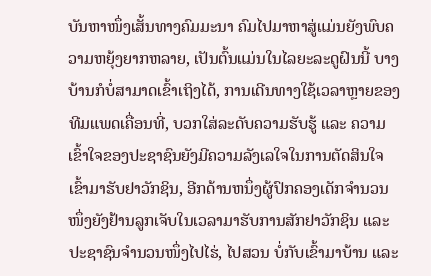ບັນຫາໜຶ່ງເສັ້ນທາງຄົມມະນາ ຄົມໄປມາຫາສູ່ແມ່ນຍັງພົບຄວາມຫຍຸ້ງຍາກຫລາຍ, ເປັນຕົ້ນແມ່ນໃນໄລຍະລະດູຝົນນີ້ ບາງບ້ານກໍບໍ່ສາມາດເຂົ້າເຖິງໄດ້, ການເດີນທາງໃຊ້ເວລາຫຼາຍຂອງທີມແພດເຄື່ອນທີ່, ບວກໃສ່ລະດັບຄວາມຮັບຮູ້ ແລະ ຄວາມເຂົ້າໃຈຂອງປະຊາຊົນຍັງມີຄວາມລັງເລໃຈໃນການຕັດສິນໃຈເຂົ້າມາຮັບຢາວັກຊິນ, ອີກດ້ານຫນຶ່ງຜູ້ປົກຄອງເດັກຈຳນວນໜຶ່ງຍັງຢ້ານລູກເຈັບໃນເວລາມາຮັບການສັກຢາວັກຊິນ ແລະ ປະຊາຊົນຈໍານວນໜຶ່ງໄປໄຮ່, ໄປສວນ ບໍ່ກັບເຂົ້າມາບ້ານ ແລະ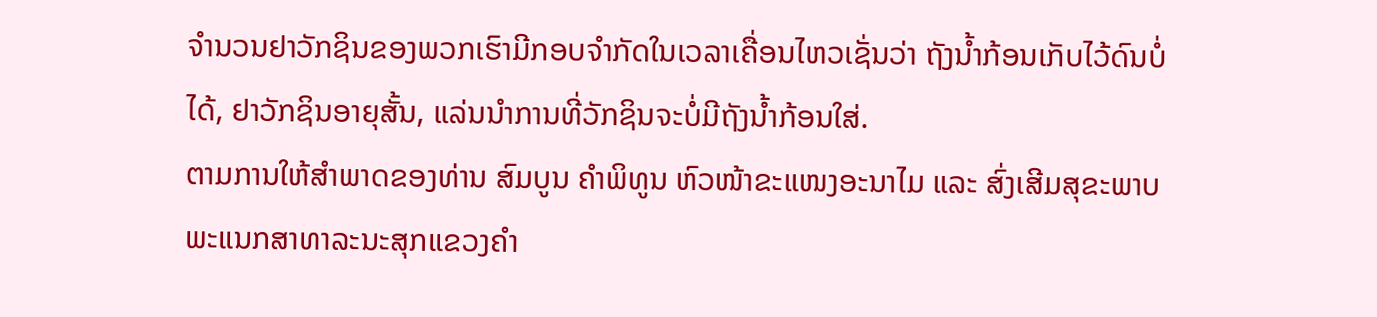ຈຳນວນຢາວັກຊິນຂອງພວກເຮົາມີກອບຈຳກັດໃນເວລາເຄື່ອນໄຫວເຊັ່ນວ່າ ຖັງນໍ້າກ້ອນເກັບໄວ້ດົນບໍ່ໄດ້, ຢາວັກຊິນອາຍຸສັ້ນ, ແລ່ນນຳການທີ່ວັກຊິນຈະບໍ່ມີຖັງນໍ້າກ້ອນໃສ່.
ຕາມການໃຫ້ສຳພາດຂອງທ່ານ ສົມບູນ ຄຳພິທູນ ຫົວໜ້າຂະແໜງອະນາໄມ ແລະ ສົ່ງເສີມສຸຂະພາບ ພະແນກສາທາລະນະສຸກແຂວງຄຳ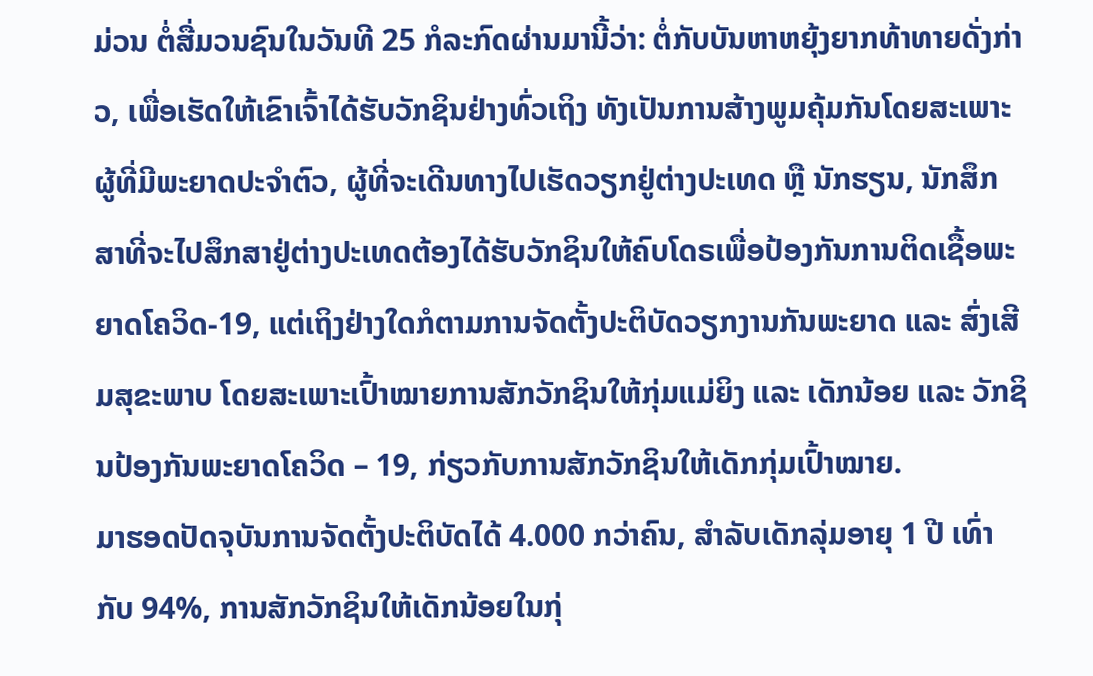ມ່ວນ ຕໍ່ສື່ມວນຊົນໃນວັນທີ 25 ກໍລະກົດຜ່ານມານີ້ວ່າ: ຕໍ່ກັບບັນຫາຫຍຸ້ງຍາກທ້າທາຍດັ່ງກ່າວ, ເພື່ອເຮັດໃຫ້ເຂົາເຈົ້າໄດ້ຮັບວັກຊິນຢ່າງທົ່ວເຖິງ ທັງເປັນການສ້າງພູມຄຸ້ມກັນໂດຍສະເພາະຜູ້ທີ່ມີພະຍາດປະຈໍາຕົວ, ຜູ້ທີ່ຈະເດີນທາງໄປເຮັດວຽກຢູ່ຕ່າງປະເທດ ຫຼື ນັກຮຽນ, ນັກສຶກສາທີ່ຈະໄປສຶກສາຢູ່ຕ່າງປະເທດຕ້ອງໄດ້ຮັບວັກຊິນໃຫ້ຄົບໂດຣເພື່ອປ້ອງກັນການຕິດເຊື້ອພະຍາດໂຄວິດ-19, ແຕ່ເຖິງຢ່າງໃດກໍຕາມການຈັດຕັ້ງປະຕິບັດວຽກງານກັນພະຍາດ ແລະ ສົ່ງເສີມສຸຂະພາບ ໂດຍສະເພາະເປົ້າໝາຍການສັກວັກຊິນໃຫ້ກຸ່ມແມ່ຍິງ ແລະ ເດັກນ້ອຍ ແລະ ວັກຊິນປ້ອງກັນພະຍາດໂຄວິດ – 19, ກ່ຽວກັບການສັກວັກຊິນໃຫ້ເດັກກຸ່ມເປົ້າໝາຍ.
ມາຮອດປັດຈຸບັນການຈັດຕັ້ງປະຕິບັດໄດ້ 4.000 ກວ່າຄົນ, ສໍາລັບເດັກລຸ່ມອາຍຸ 1 ປີ ເທົ່າກັບ 94%, ການສັກວັກຊິນໃຫ້ເດັກນ້ອຍໃນກຸ່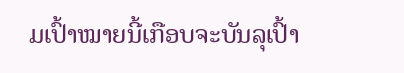ມເປົ້າໝາຍນີ້ເກືອບຈະບັນລຸເປົ້າ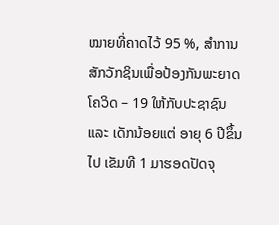ໝາຍທີ່ຄາດໄວ້ 95 %, ສໍາການສັກວັກຊິນເພື່ອປ້ອງກັນພະຍາດໂຄວິດ – 19 ໃຫ້ກັບປະຊາຊົນ ແລະ ເດັກນ້ອຍແຕ່ ອາຍຸ 6 ປີຂຶ້ນໄປ ເຂັມທີ 1 ມາຮອດປັດຈຸ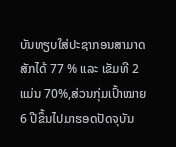ບັນທຽບໃສ່ປະຊາກອນສາມາດສັກໄດ້ 77 % ແລະ ເຂັມທີ 2 ແມ່ນ 70%,ສ່ວນກຸ່ມເປົ້າໝາຍ 6 ປີຂຶ້ນໄປມາຮອດປັດຈຸບັນ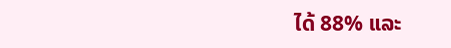ໄດ້ 88% ແລະ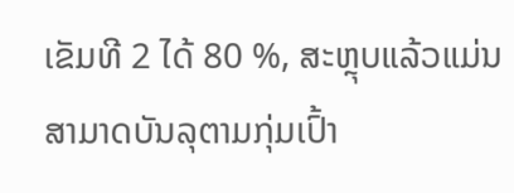ເຂັມທີ 2 ໄດ້ 80 %, ສະຫຼຸບແລ້ວແມ່ນສາມາດບັນລຸຕາມກຸ່ມເປົ້າ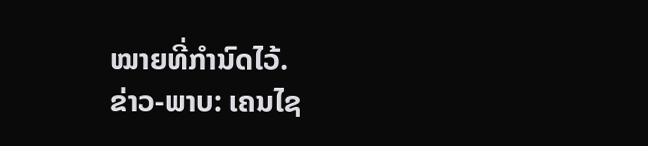ໝາຍທີ່ກຳນົດໄວ້.
ຂ່າວ-ພາບ: ເຄນໄຊ